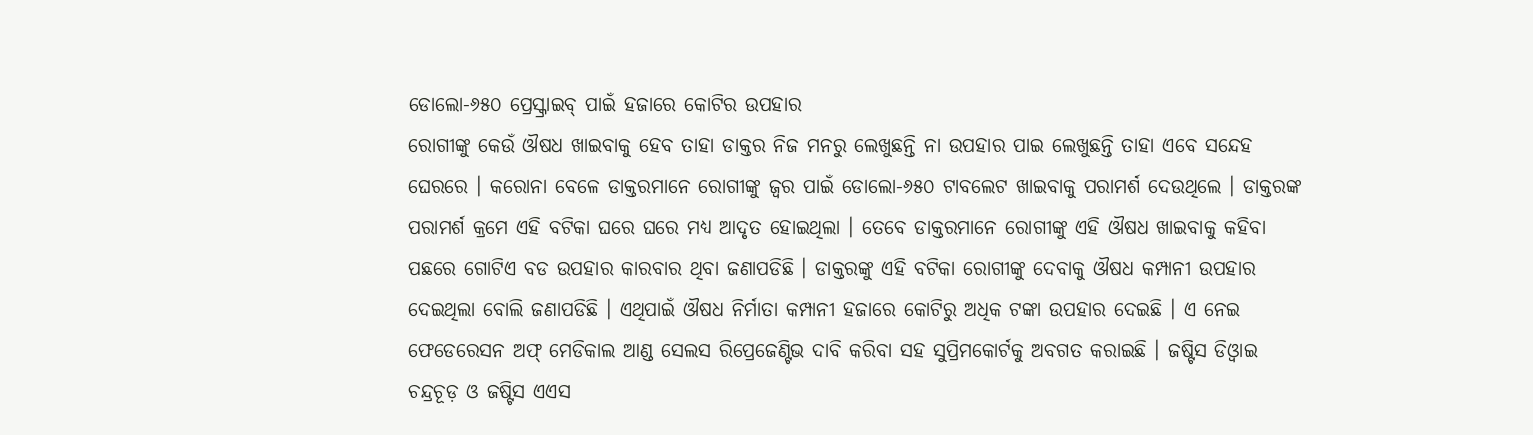ଡୋଲୋ-୬୫୦ ପ୍ରେସ୍କ୍ରାଇବ୍ ପାଇଁ ହଜାରେ କୋଟିର ଉପହାର
ରୋଗୀଙ୍କୁ କେଉଁ ଔଷଧ ଖାଇବାକୁ ହେବ ତାହା ଡାକ୍ତର ନିଜ ମନରୁ ଲେଖୁଛନ୍ତି ନା ଉପହାର ପାଇ ଲେଖୁଛନ୍ତି ତାହା ଏବେ ସନ୍ଦେହ ଘେରରେ । କରୋନା ବେଳେ ଡାକ୍ତରମାନେ ରୋଗୀଙ୍କୁ ଜ୍ୱର ପାଇଁ ଡୋଲୋ-୬୫୦ ଟାବଲେଟ ଖାଇବାକୁ ପରାମର୍ଶ ଦେଉଥିଲେ । ଡାକ୍ତରଙ୍କ ପରାମର୍ଶ କ୍ରମେ ଏହି ବଟିକା ଘରେ ଘରେ ମଧ୍ୟ ଆଦୃତ ହୋଇଥିଲା । ତେବେ ଡାକ୍ତରମାନେ ରୋଗୀଙ୍କୁ ଏହି ଔଷଧ ଖାଇବାକୁ କହିବା ପଛରେ ଗୋଟିଏ ବଡ ଉପହାର କାରବାର ଥିବା ଜଣାପଡିଛି । ଡାକ୍ତରଙ୍କୁ ଏହି ବଟିକା ରୋଗୀଙ୍କୁ ଦେବାକୁ ଔଷଧ କମ୍ପାନୀ ଉପହାର ଦେଇଥିଲା ବୋଲି ଜଣାପଡିଛି । ଏଥିପାଇଁ ଔଷଧ ନିର୍ମାତା କମ୍ପାନୀ ହଜାରେ କୋଟିରୁ ଅଧିକ ଟଙ୍କା ଉପହାର ଦେଇଛି । ଏ ନେଇ ଫେଡେରେସନ ଅଫ୍ ମେଡିକାଲ ଆଣ୍ଡ ସେଲସ ରିପ୍ରେଜେଣ୍ଟିଭ ଦାବି କରିବା ସହ ସୁପ୍ରିମକୋର୍ଟକୁ ଅବଗତ କରାଇଛି । ଜଷ୍ଟିସ ଡିଓ୍ୱାଇ ଚନ୍ଦ୍ରଚୂଡ଼ ଓ ଜଷ୍ଟିସ ଏଏସ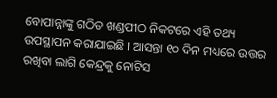ବୋପାନ୍ନାଙ୍କୁ ଗଠିତ ଖଣ୍ଡପୀଠ ନିକଟରେ ଏହି ତଥ୍ୟ ଉପସ୍ଥାପନ କରାଯାଇଛି । ଆସନ୍ତା ୧୦ ଦିନ ମଧ୍ୟରେ ଉତ୍ତର ରଖିବା ଲାଗି କେନ୍ଦ୍ରକୁ ନୋଟିସ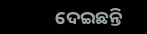ଦେଇଛନ୍ତି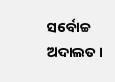ସର୍ବୋଚ୍ଚ ଅଦାଲତ ।